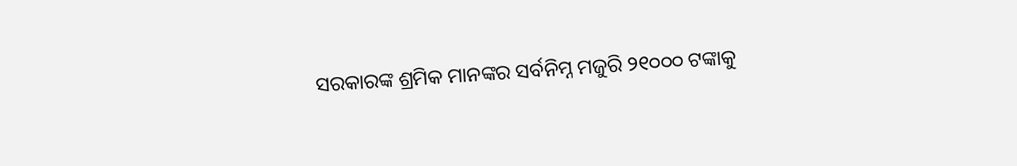ସରକାରଙ୍କ ଶ୍ରମିକ ମାନଙ୍କର ସର୍ବନିମ୍ନ ମଜୁରି ୨୧୦୦୦ ଟଙ୍କାକୁ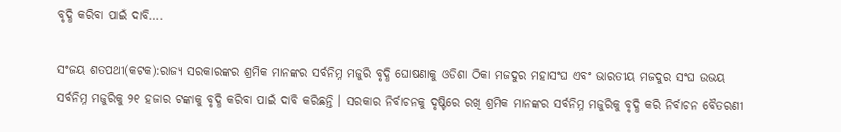ବୃଦ୍ଧି କରିବା ପାଇଁ ଦାବି….

ସଂଜୟ ଶତପଥୀ(କଟକ):ରାଜ୍ୟ ସରକାରଙ୍କର ଶ୍ରମିକ ମାନଙ୍କର ସର୍ବନିମ୍ନ ମଜୁରି ବୃଦ୍ଧି ଘୋଷଣାକୁ ଓଡିଶା ଠିକା ମଜଦୁର ମହାସଂଘ ଏବଂ ଭାରତୀୟ ମଜଦୁର ସଂଘ ଉଭୟ ସର୍ବନିମ୍ନ ମଜୁରିକୁ ୨୧ ହଜାର ଟଙ୍କାକୁ ବୃଦ୍ଧି କରିବା ପାଇଁ ଦାବି କରିଛନ୍ତି । ସରକାର ନିର୍ବାଚନକୁ ଦୃଷ୍ଟିରେ ରଖି ଶ୍ରମିକ ମାନଙ୍କର ସର୍ବନିମ୍ନ ମଜୁରିକୁ ବୃଦ୍ଧି କରି ନିର୍ବାଚନ ବୈତରଣୀ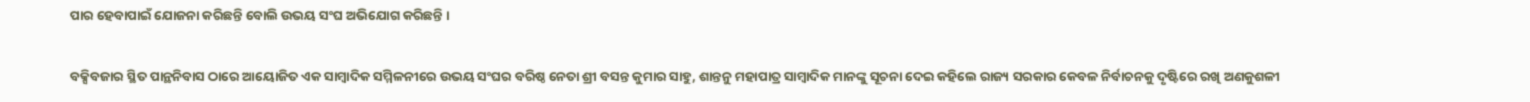ପାର ହେବାପାଇଁ ଯୋଜନା କରିଛନ୍ତି ବୋଲି ଉଭୟ ସଂଘ ଅଭିଯୋଗ କରିଛନ୍ତି ।

ବକ୍ସିବଜାର ସ୍ଥିତ ପାନ୍ଥନିବାସ ଠାରେ ଆୟୋଜିତ ଏକ ସାମ୍ବାଦିକ ସମ୍ମିଳନୀରେ ଉଭୟ ସଂଘର ବରିଷ୍ଠ ନେତା ଶ୍ରୀ ବସନ୍ତ କୁମାର ସାହୁ, ଶାନ୍ତନୁ ମହାପାତ୍ର ସାମ୍ବାଦିକ ମାନଙ୍କୁ ସୂଚନା ଦେଇ କହିଲେ ରାଜ୍ୟ ସରକାର କେବଳ ନିର୍ବାଚନକୁ ଦୃଷ୍ଟିରେ ରଖି ଅଣକୁଶଳୀ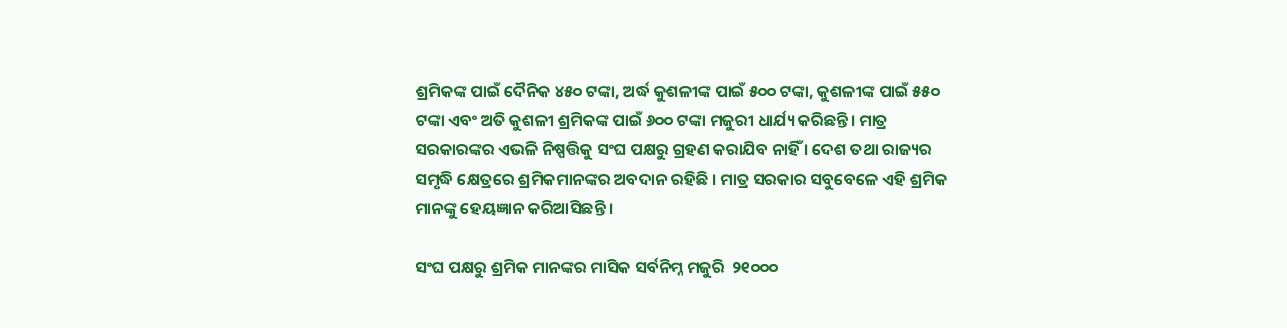ଶ୍ରମିକଙ୍କ ପାଇଁ ଦୈନିକ ୪୫୦ ଟଙ୍କା, ଅର୍ଦ୍ଧ କୁଶଳୀଙ୍କ ପାଇଁ ୫୦୦ ଟଙ୍କା, କୁଶଳୀଙ୍କ ପାଇଁ ୫୫୦ ଟଙ୍କା ଏବଂ ଅତି କୁଶଳୀ ଶ୍ରମିକଙ୍କ ପାଇଁ ୬୦୦ ଟଙ୍କା ମଜୁରୀ ଧାର୍ଯ୍ୟ କରିଛନ୍ତି। ମାତ୍ର ସରକାରଙ୍କର ଏଭଳି ନିଷ୍ପତ୍ତିକୁ ସଂଘ ପକ୍ଷରୁ ଗ୍ରହଣ କରାଯିବ ନାହିଁ । ଦେଶ ତଥା ରାଜ୍ୟର ସମୃଦ୍ଧି କ୍ଷେତ୍ରରେ ଶ୍ରମିକମାନଙ୍କର ଅବଦାନ ରହିଛି । ମାତ୍ର ସରକାର ସବୁବେଳେ ଏହି ଶ୍ରମିକ ମାନଙ୍କୁ ହେୟଜ୍ଞାନ କରିଆସିଛନ୍ତି ।

ସଂଘ ପକ୍ଷରୁ ଶ୍ରମିକ ମାନଙ୍କର ମାସିକ ସର୍ବନିମ୍ନ ମଜୁରି  ୨୧୦୦୦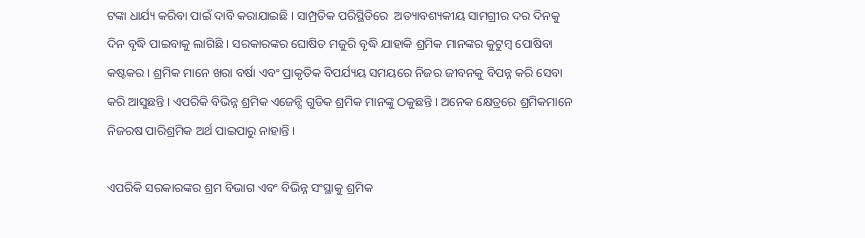ଟଙ୍କା ଧାର୍ଯ୍ୟ କରିବା ପାଇଁ ଦାବି କରାଯାଇଛି । ସାମ୍ପ୍ରତିକ ପରିସ୍ଥିତିରେ  ଅତ୍ୟାବଶ୍ୟକୀୟ ସାମଗ୍ରୀର ଦର ଦିନକୁ ଦିନ ବୃଦ୍ଧି ପାଇବାକୁ ଲାଗିଛି । ସରକାରଙ୍କର ଘୋଷିତ ମଜୁରି ବୃଦ୍ଧି ଯାହାକି ଶ୍ରମିକ ମାନଙ୍କର କୁଟୁମ୍ବ ପୋଷିବା  କଷ୍ଟକର । ଶ୍ରମିକ ମାନେ ଖରା ବର୍ଷା ଏବଂ ପ୍ରାକୃତିକ ବିପର୍ଯ୍ୟୟ ସମୟରେ ନିଜର ଜୀବନକୁ ବିପନ୍ନ କରି ସେବା କରି ଆସୁଛନ୍ତି । ଏପରିକି ବିଭିନ୍ନ ଶ୍ରମିକ ଏଜେନ୍ସି ଗୁଡିକ ଶ୍ରମିକ ମାନଙ୍କୁ ଠକୁଛନ୍ତି । ଅନେକ କ୍ଷେତ୍ରରେ ଶ୍ରମିକମାନେ ନିଜରଷ ପାରିଶ୍ରମିକ ଅର୍ଥ ପାଇପାରୁ ନାହାନ୍ତି ।

ଏପରିକି ସରକାରଙ୍କର ଶ୍ରମ ବିଭାଗ ଏବଂ ବିଭିନ୍ନ ସଂସ୍ଥାକୁ ଶ୍ରମିକ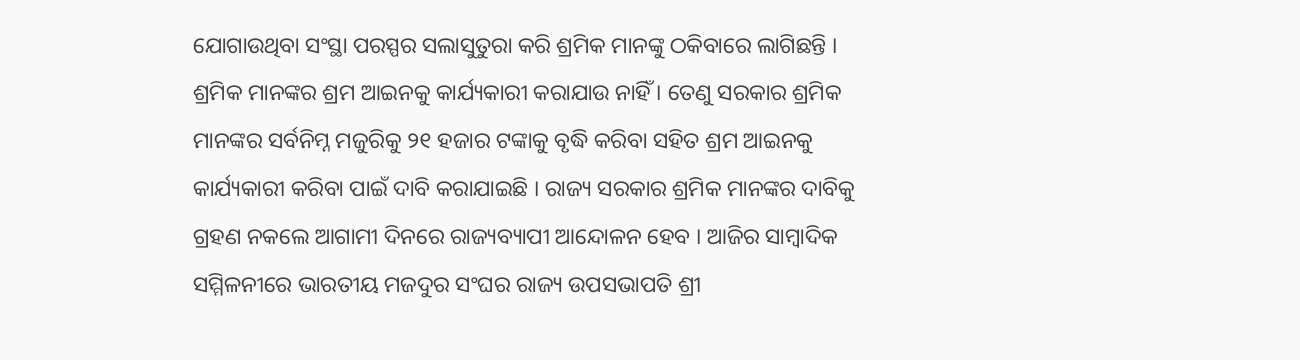ଯୋଗାଉଥିବା ସଂସ୍ଥା ପରସ୍ପର ସଲାସୁତୁରା କରି ଶ୍ରମିକ ମାନଙ୍କୁ ଠକିବାରେ ଲାଗିଛନ୍ତି । ଶ୍ରମିକ ମାନଙ୍କର ଶ୍ରମ ଆଇନକୁ କାର୍ଯ୍ୟକାରୀ କରାଯାଉ ନାହିଁ । ତେଣୁ ସରକାର ଶ୍ରମିକ ମାନଙ୍କର ସର୍ବନିମ୍ନ ମଜୁରିକୁ ୨୧ ହଜାର ଟଙ୍କାକୁ ବୃଦ୍ଧି କରିବା ସହିତ ଶ୍ରମ ଆଇନକୁ କାର୍ଯ୍ୟକାରୀ କରିବା ପାଇଁ ଦାବି କରାଯାଇଛି । ରାଜ୍ୟ ସରକାର ଶ୍ରମିକ ମାନଙ୍କର ଦାବିକୁ ଗ୍ରହଣ ନକଲେ ଆଗାମୀ ଦିନରେ ରାଜ୍ୟବ୍ୟାପୀ ଆନ୍ଦୋଳନ ହେବ । ଆଜିର ସାମ୍ବାଦିକ ସମ୍ମିଳନୀରେ ଭାରତୀୟ ମଜଦୁର ସଂଘର ରାଜ୍ୟ ଉପସଭାପତି ଶ୍ରୀ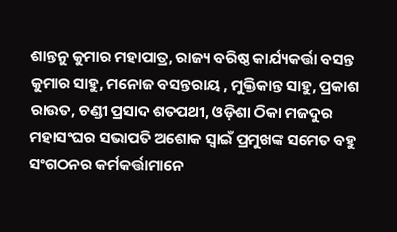ଶାନ୍ତନୁ କୁମାର ମହାପାତ୍ର, ରାଜ୍ୟ ବରିଷ୍ଠ କାର୍ଯ୍ୟକର୍ତ୍ତା ବସନ୍ତ କୁମାର ସାହୁ, ମନୋଜ ବସନ୍ତରାୟ , ମୁକ୍ତିକାନ୍ତ ସାହୁ, ପ୍ରକାଶ ରାଉତ, ଚଣ୍ଡୀ ପ୍ରସାଦ ଶତପଥୀ, ଓଡ଼ିଶା ଠିକା ମଜଦୁର ମହାସଂଘର ସଭାପତି ଅଶୋକ ସ୍ୱାଇଁ ପ୍ରମୁଖଙ୍କ ସମେତ ବହୁ ସଂଗଠନର କର୍ମକର୍ତ୍ତାମାନେ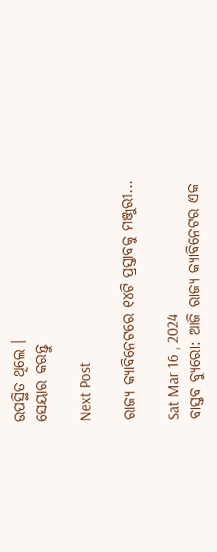ଉପସ୍ଥିତ ଥିଲେ ।
ସେୟାର କରନ୍ତୁ

Next Post

ରାଜ୍ୟ କ୍ୟାବିନେଟରେ ୧୪ଟି ପ୍ରସ୍ତାବକୁ ମଞ୍ଜୁରୀ...

Sat Mar 16 , 2024
ବାସ୍ତବ ବ୍ୟୁରୋ: ଆଜି ରାଜ୍ୟ କ୍ୟାବିନେଟର ଏକ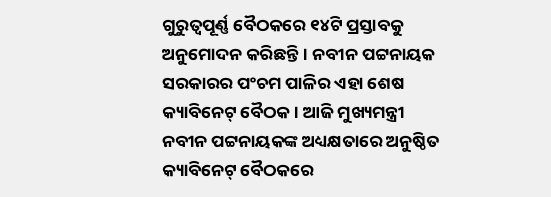ଗୁରୁତ୍ୱପୂର୍ଣ୍ଣ ବୈଠକରେ ୧୪ଟି ପ୍ରସ୍ତାବକୁ ଅନୁମୋଦନ କରିଛନ୍ତି। ନବୀନ ପଟ୍ଟନାୟକ ସରକାରର ପଂଚମ ପାଳିର ଏହା ଶେଷ କ୍ୟାବିନେଟ୍ ବୈଠକ । ଆଜି ମୁଖ୍ୟମନ୍ତ୍ରୀ ନବୀନ ପଟ୍ଟନାୟକଙ୍କ ଅଧ୍ୟକ୍ଷତାରେ ଅନୁଷ୍ଠିତ କ୍ୟାବିନେଟ୍ ବୈଠକରେ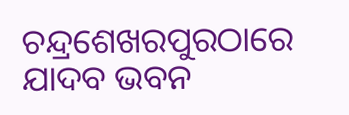ଚନ୍ଦ୍ରଶେଖରପୁରଠାରେ ଯାଦବ ଭବନ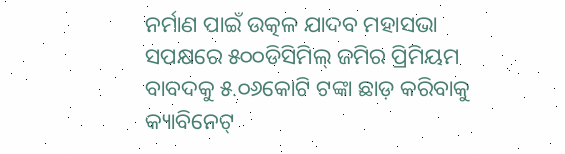ନର୍ମାଣ ପାଇଁ ଉତ୍କଳ ଯାଦବ ମହାସଭା ସପକ୍ଷରେ ୫୦୦ଡିସିମିଲ୍ ଜମିର ପ୍ରିମିୟମ ବାବଦକୁ ୫.୦୬କୋଟି ଟଙ୍କା ଛାଡ଼ କରିବାକୁ କ୍ୟାବିନେଟ୍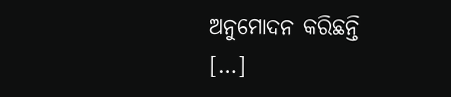ଅନୁମୋଦନ କରିଛନ୍ତି […]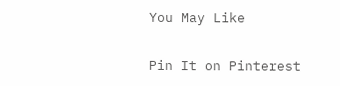You May Like

Pin It on Pinterest